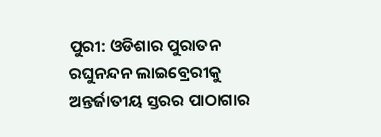ପୁରୀ: ଓଡିଶାର ପୁରାତନ ରଘୁନନ୍ଦନ ଲାଇବ୍ରେରୀକୁ ଅନ୍ତର୍ଜାତୀୟ ସ୍ତରର ପାଠାଗାର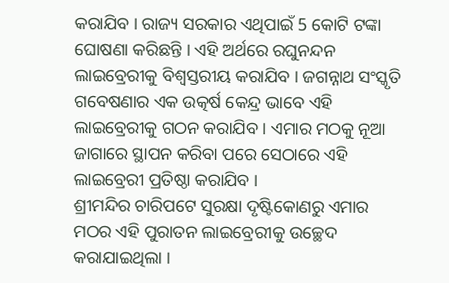କରାଯିବ । ରାଜ୍ୟ ସରକାର ଏଥିପାଇଁ 5 କୋଟି ଟଙ୍କା ଘୋଷଣା କରିଛନ୍ତି । ଏହି ଅର୍ଥରେ ରଘୁନନ୍ଦନ ଲାଇବ୍ରେରୀକୁ ବିଶ୍ବସ୍ତରୀୟ କରାଯିବ । ଜଗନ୍ନାଥ ସଂସ୍କୃତି ଗବେଷଣାର ଏକ ଉତ୍କର୍ଷ କେନ୍ଦ୍ର ଭାବେ ଏହି ଲାଇବ୍ରେରୀକୁ ଗଠନ କରାଯିବ । ଏମାର ମଠକୁ ନୂଆ ଜାଗାରେ ସ୍ଥାପନ କରିବା ପରେ ସେଠାରେ ଏହି ଲାଇବ୍ରେରୀ ପ୍ରତିଷ୍ଠା କରାଯିବ ।
ଶ୍ରୀମନ୍ଦିର ଚାରିପଟେ ସୁରକ୍ଷା ଦୃଷ୍ଟିକୋଣରୁ ଏମାର ମଠର ଏହି ପୁରାତନ ଲାଇବ୍ରେରୀକୁ ଉଚ୍ଛେଦ କରାଯାଇଥିଲା ।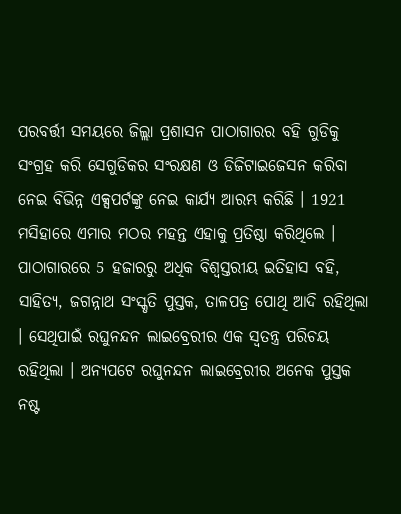ପରବର୍ତ୍ତୀ ସମୟରେ ଜିଲ୍ଲା ପ୍ରଶାସନ ପାଠାଗାରର ବହି ଗୁଡିକୁ ସଂଗ୍ରହ କରି ସେଗୁଡିକର ସଂରକ୍ଷଣ ଓ ଡିଜିଟାଇଜେସନ କରିବା ନେଇ ବିଭିନ୍ନ ଏକ୍ସପର୍ଟଙ୍କୁ ନେଇ କାର୍ଯ୍ୟ ଆରମ୍ଭ କରିଛି । 1921 ମସିହାରେ ଏମାର ମଠର ମହନ୍ତ ଏହାକୁ ପ୍ରତିଷ୍ଠା କରିଥିଲେ ।
ପାଠାଗାରରେ 5 ହଜାରରୁ ଅଧିକ ବିଶ୍ବସ୍ତରୀୟ ଇତିହାସ ବହି, ସାହିତ୍ୟ, ଜଗନ୍ନାଥ ସଂସ୍କୃତି ପୁସ୍ତକ, ତାଳପତ୍ର ପୋଥି ଆଦି ରହିଥିଲା । ସେଥିପାଇଁ ରଘୁନନ୍ଦନ ଲାଇବ୍ରେରୀର ଏକ ସ୍ବତନ୍ତ୍ର ପରିଚୟ ରହିଥିଲା । ଅନ୍ୟପଟେ ରଘୁନନ୍ଦନ ଲାଇବ୍ରେରୀର ଅନେକ ପୁସ୍ତକ ନଷ୍ଟ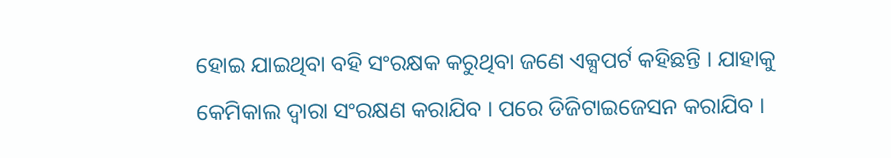ହୋଇ ଯାଇଥିବା ବହି ସଂରକ୍ଷକ କରୁଥିବା ଜଣେ ଏକ୍ସପର୍ଟ କହିଛନ୍ତି । ଯାହାକୁ କେମିକାଲ ଦ୍ବାରା ସଂରକ୍ଷଣ କରାଯିବ । ପରେ ଡିଜିଟାଇଜେସନ କରାଯିବ ।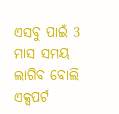ଏସବୁ ପାଇଁ 3 ମାସ ସମୟ ଲାଗିବ ବୋଲି ଏକ୍ସପର୍ଟ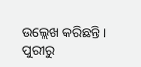ଉଲ୍ଲେଖ କରିଛନ୍ତି ।
ପୁରୀରୁ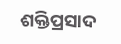ଶକ୍ତିପ୍ରସାଦ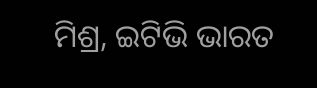ମିଶ୍ର, ଇଟିଭି ଭାରତ